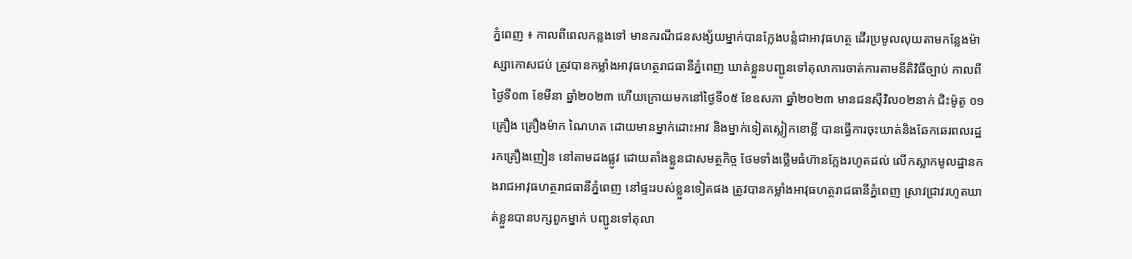ភ្នំពេញ ៖ កាលពីពេលកន្លងទៅ មានករណីជនសង្ស័យម្នាក់បានក្លែងបន្លំជាអាវុធហត្ថ ដើរប្រមូលលុយតាមកន្លែងម៉ាស្សាកោសជប់ ត្រូវបានកម្លាំងអាវុធហត្ថរាជធានីភ្នំពេញ ឃាត់ខ្លួនបញ្ជូនទៅតុលាការចាត់ការតាមនីតិវិធីច្បាប់ កាលពី ថ្ងៃទី០៣ ខែមីនា ឆ្នាំ២០២៣ ហើយក្រោយមកនៅថ្ងៃទី០៥ ខែឧសភា ឆ្នាំ២០២៣ មានជនស៊ីវិល០២នាក់ ជិះម៉ូតូ ០១គ្រឿង គ្រឿងម៉ាក ណៃហត ដោយមានម្នាក់ដោះអាវ និងម្នាក់ទៀតស្លៀកខោខ្លី បានធ្វើការចុះឃាត់និងឆែកឆេរពលរដ្ឋ រកគ្រឿងញៀន នៅតាមដងផ្លូវ ដោយតាំងខ្លួនជាសមត្ថកិច្ច ថែមទាំងថ្លើមធំហ៊ានក្លែងរហូតដល់ លើកស្លាកមូលដ្ឋានកងរាជអាវុធហត្ថរាជធានីភ្នំពេញ នៅផ្ទះរបស់ខ្លួនទៀតផង ត្រូវបានកម្លាំងអាវុធហត្ថរាជធានីភ្នំពេញ ស្រាវជ្រាវរហូតឃាត់ខ្លួនបានបក្សពួកម្នាក់ បញ្ជូនទៅតុលា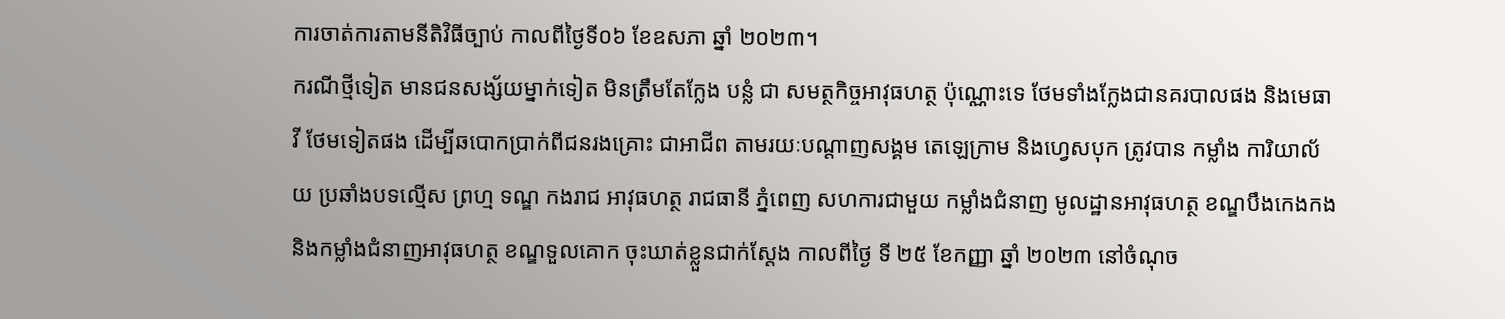ការចាត់ការតាមនីតិវិធីច្បាប់ កាលពីថ្ងៃទី០៦ ខែឧសភា ឆ្នាំ ២០២៣។
ករណីថ្មីទៀត មានជនសង្ស័យម្នាក់ទៀត មិនត្រឹមតែក្លែង បន្លំ ជា សមត្ថកិច្ចអាវុធហត្ថ ប៉ុណ្ណោះទេ ថែមទាំងក្លែងជានគរបាលផង និងមេធាវី ថែមទៀតផង ដើម្បីឆបោកប្រាក់ពីជនរងគ្រោះ ជាអាជីព តាមរយៈបណ្តាញសង្គម តេឡេក្រាម និងហ្វេសបុក ត្រូវបាន កម្លាំង ការិយាល័យ ប្រឆាំងបទល្មើស ព្រហ្ម ទណ្ឌ កងរាជ អាវុធហត្ថ រាជធានី ភ្នំពេញ សហការជាមួយ កម្លាំងជំនាញ មូលដ្ឋានអាវុធហត្ថ ខណ្ឌបឹងកេងកង និងកម្លាំងជំនាញអាវុធហត្ថ ខណ្ឌទួលគោក ចុះឃាត់ខ្លួនជាក់ស្តែង កាលពីថ្ងៃ ទី ២៥ ខែកញ្ញា ឆ្នាំ ២០២៣ នៅចំណុច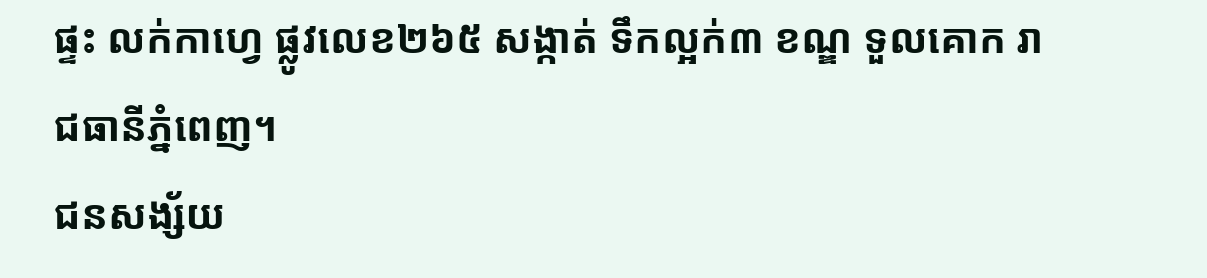ផ្ទះ លក់កាហ្វេ ផ្លូវលេខ២៦៥ សង្កាត់ ទឹកល្អក់៣ ខណ្ឌ ទួលគោក រាជធានីភ្នំពេញ។
ជនសង្ស័យ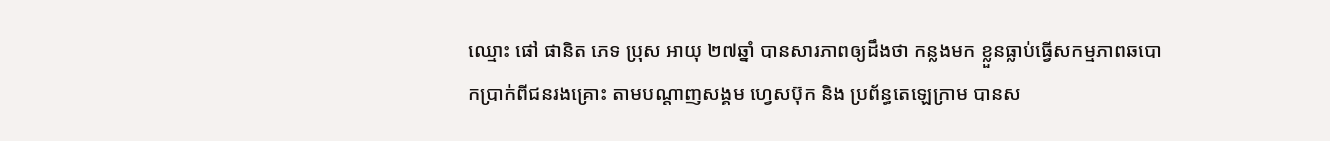ឈ្មោះ ផៅ ផានិត ភេទ ប្រុស អាយុ ២៧ឆ្នាំ បានសារភាពឲ្យដឹងថា កន្លងមក ខ្លួនធ្លាប់ធ្វើសកម្មភាពឆបោកប្រាក់ពីជនរងគ្រោះ តាមបណ្ដាញសង្គម ហ្វេសប៊ុក និង ប្រព័ន្ធតេឡេក្រាម បានស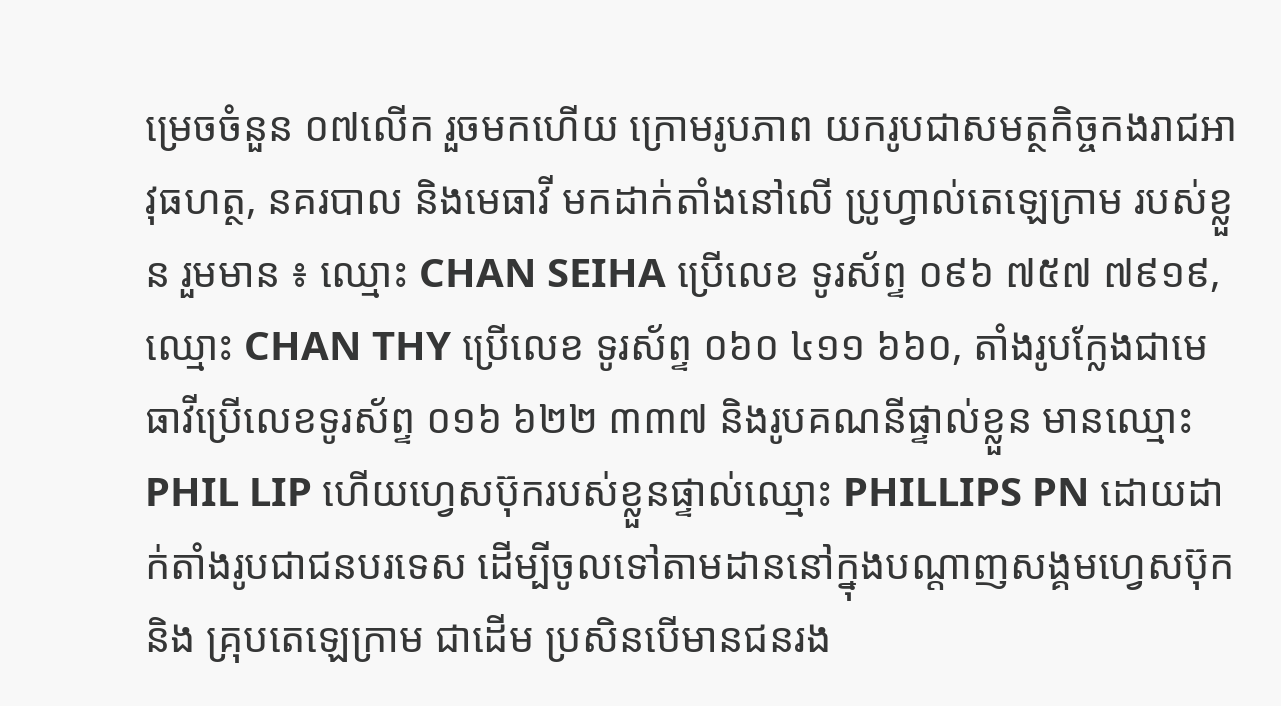ម្រេចចំនួន ០៧លើក រួចមកហើយ ក្រោមរូបភាព យករូបជាសមត្ថកិច្ចកងរាជអាវុធហត្ថ, នគរបាល និងមេធាវី មកដាក់តាំងនៅលើ ប្រូហ្វាល់តេឡេក្រាម របស់ខ្លួន រួមមាន ៖ ឈ្មោះ CHAN SEIHA ប្រើលេខ ទូរស័ព្ទ ០៩៦ ៧៥៧ ៧៩១៩, ឈ្មោះ CHAN THY ប្រើលេខ ទូរស័ព្ទ ០៦០ ៤១១ ៦៦០, តាំងរូបក្លែងជាមេធាវីប្រើលេខទូរស័ព្ទ ០១៦ ៦២២ ៣៣៧ និងរូបគណនីផ្ទាល់ខ្លួន មានឈ្មោះ PHIL LIP ហើយហ្វេសប៊ុករបស់ខ្លួនផ្ទាល់ឈ្មោះ PHILLIPS PN ដោយដាក់តាំងរូបជាជនបរទេស ដើម្បីចូលទៅតាមដាននៅក្នុងបណ្ដាញសង្គមហ្វេសប៊ុក និង គ្រុបតេឡេក្រាម ជាដើម ប្រសិនបើមានជនរង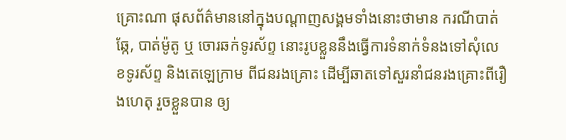គ្រោះណា ផុសព័ត៌មាននៅក្នុងបណ្តាញសង្គមទាំងនោះថាមាន ករណីបាត់ឆ្កែ, បាត់ម៉ូតូ ឬ ចោរឆក់ទូរស័ព្ទ នោះរូបខ្លួននឹងធ្វើការទំនាក់ទំនងទៅសុំលេខទូរស័ព្ទ និងតេឡេក្រាម ពីជនរងគ្រោះ ដើម្បីឆាតទៅសួរនាំជនរងគ្រោះពីរឿងហេតុ រួចខ្លួនបាន ឲ្យ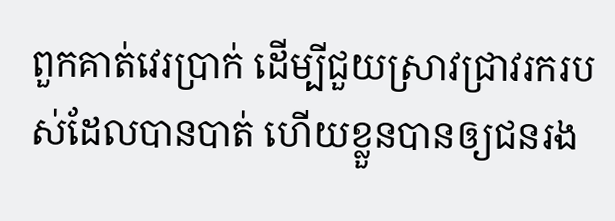ពួកគាត់វេរប្រាក់ ដើម្បីជួយស្រាវជ្រាវរករបស់ដែលបានបាត់ ហើយខ្លួនបានឲ្យជនរង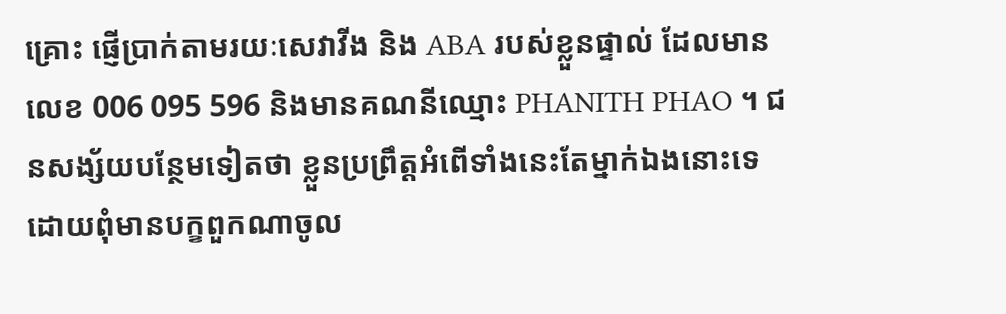គ្រោះ ផ្ញើប្រាក់តាមរយៈសេវាវីង និង ABA របស់ខ្លួនផ្ទាល់ ដែលមានលេខ 006 095 596 និងមានគណនីឈ្មោះ PHANITH PHAO ។ ជនសង្ស័យបន្ថែមទៀតថា ខ្លួនប្រព្រឹត្តអំពើទាំងនេះតែម្នាក់ឯងនោះទេ ដោយពុំមានបក្ខពួកណាចូល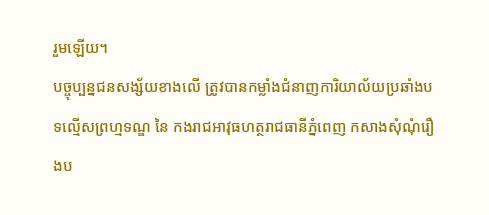រួមឡើយ។
បច្ចុប្បន្នជនសង្ស័យខាងលើ ត្រូវបានកម្លាំងជំនាញការិយាល័យប្រឆាំងបទល្មើសព្រហ្មទណ្ឌ នៃ កងរាជអាវុធហត្ថរាជធានីភ្នំពេញ កសាងសុំណុំរឿងប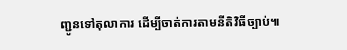ញ្ជូនទៅតុលាការ ដើម្បីចាត់ការតាមនីតិវិធីច្បាប់៕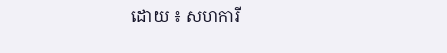ដោយ ៖ សហការី